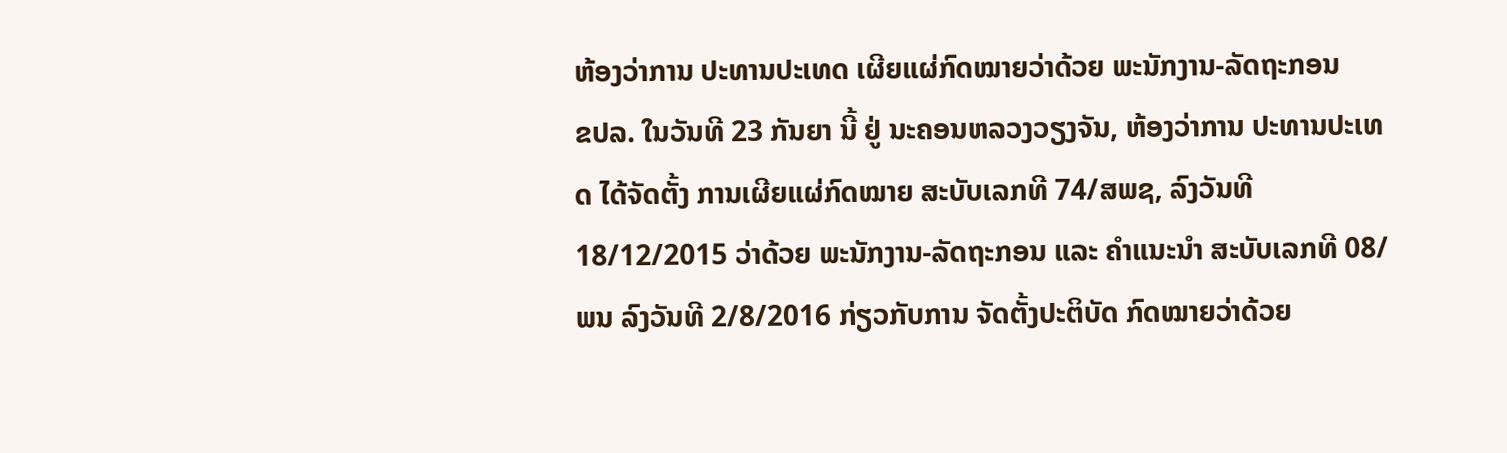ຫ້ອງວ່າການ ປະທານປະເທດ ເຜີຍແຜ່ກົດໝາຍວ່າດ້ວຍ ພະນັກງານ-ລັດຖະກອນ
ຂປລ. ໃນວັນທີ 23 ກັນຍາ ນີ້ ຢູ່ ນະຄອນຫລວງວຽງຈັນ, ຫ້ອງວ່າການ ປະທານປະເທດ ໄດ້ຈັດຕັ້ງ ການເຜີຍແຜ່ກົດໝາຍ ສະບັບເລກທີ 74/ສພຊ, ລົງວັນທີ 18/12/2015 ວ່າດ້ວຍ ພະນັກງານ-ລັດຖະກອນ ແລະ ຄຳແນະນຳ ສະບັບເລກທີ 08/ພນ ລົງວັນທີ 2/8/2016 ກ່ຽວກັບການ ຈັດຕັ້ງປະຕິບັດ ກົດໝາຍວ່າດ້ວຍ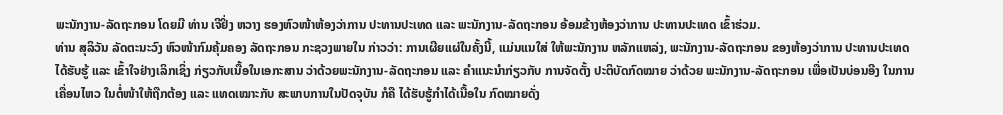ພະນັກງານ-ລັດຖະກອນ ໂດຍມີ ທ່ານ ເຈີຢິ່ງ ຫວາງ ຮອງຫົວໜ້າຫ້ອງວ່າການ ປະທານປະເທດ ແລະ ພະນັກງານ-ລັດຖະກອນ ອ້ອມຂ້າງຫ້ອງວ່າການ ປະທານປະເທດ ເຂົ້າຮ່ວມ.
ທ່ານ ສຸລິວັນ ລັດຕະນະວົງ ຫົວໜ້າກົມຄຸ້ມຄອງ ລັດຖະກອນ ກະຊວງພາຍໃນ ກ່າວວ່າ: ການເຜີຍແຜ່ໃນຄັ້ງນີ້, ແມ່ນແນໃສ່ ໃຫ້ພະນັກງານ ຫລັກແຫລ່ງ, ພະນັກງານ-ລັດຖະກອນ ຂອງຫ້ອງວ່າການ ປະທານປະເທດ ໄດ້ຮັບຮູ້ ແລະ ເຂົ້າໃຈຢ່າງເລິກເຊິ່ງ ກ່ຽວກັບເນື້ອໃນເອກະສານ ວ່າດ້ວຍພະນັກງານ-ລັດຖະກອນ ແລະ ຄຳແນະນຳກ່ຽວກັບ ການຈັດຕັ້ງ ປະຕິບັດກົດໝາຍ ວ່າດ້ວຍ ພະນັກງານ-ລັດຖະກອນ ເພື່ອເປັນບ່ອນອີງ ໃນການເຄື່ອນໄຫວ ໃນຕໍ່ໜ້າໃຫ້ຖືກຕ້ອງ ແລະ ແທດເໝາະກັບ ສະພາບການໃນປັດຈຸບັນ ກໍຄື ໄດ້ຮັບຮູ້ກໍາໄດ້ເນື້ອໃນ ກົດໝາຍດັ່ງ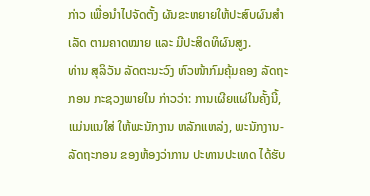ກ່າວ ເພື່ອນຳໄປຈັດຕັ້ງ ຜັນຂະຫຍາຍໃຫ້ປະສົບຜົນສໍາເລັດ ຕາມຄາດໝາຍ ແລະ ມີປະສິດທິຜົນສູງ.
ທ່ານ ສຸລິວັນ ລັດຕະນະວົງ ຫົວໜ້າກົມຄຸ້ມຄອງ ລັດຖະກອນ ກະຊວງພາຍໃນ ກ່າວວ່າ: ການເຜີຍແຜ່ໃນຄັ້ງນີ້, ແມ່ນແນໃສ່ ໃຫ້ພະນັກງານ ຫລັກແຫລ່ງ, ພະນັກງານ-ລັດຖະກອນ ຂອງຫ້ອງວ່າການ ປະທານປະເທດ ໄດ້ຮັບ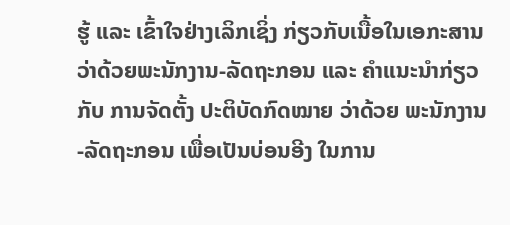ຮູ້ ແລະ ເຂົ້າໃຈຢ່າງເລິກເຊິ່ງ ກ່ຽວກັບເນື້ອໃນເອກະສານ ວ່າດ້ວຍພະນັກງານ-ລັດຖະກອນ ແລະ ຄຳແນະນຳກ່ຽວກັບ ການຈັດຕັ້ງ ປະຕິບັດກົດໝາຍ ວ່າດ້ວຍ ພະນັກງານ-ລັດຖະກອນ ເພື່ອເປັນບ່ອນອີງ ໃນການ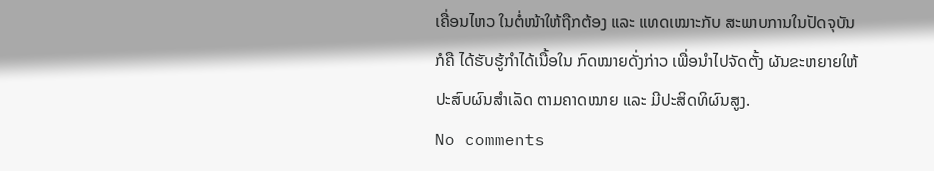ເຄື່ອນໄຫວ ໃນຕໍ່ໜ້າໃຫ້ຖືກຕ້ອງ ແລະ ແທດເໝາະກັບ ສະພາບການໃນປັດຈຸບັນ ກໍຄື ໄດ້ຮັບຮູ້ກໍາໄດ້ເນື້ອໃນ ກົດໝາຍດັ່ງກ່າວ ເພື່ອນຳໄປຈັດຕັ້ງ ຜັນຂະຫຍາຍໃຫ້ປະສົບຜົນສໍາເລັດ ຕາມຄາດໝາຍ ແລະ ມີປະສິດທິຜົນສູງ.
No comments